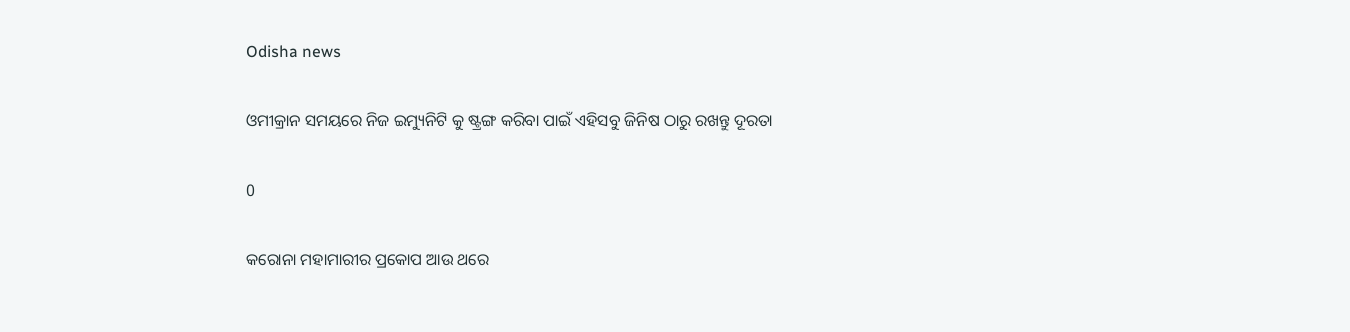Odisha news

ଓମୀକ୍ରାନ ସମୟରେ ନିଜ ଇମ୍ୟୁନିଟି କୁ ଷ୍ଟ୍ରଙ୍ଗ କରିବା ପାଇଁ ଏହିସବୁ ଜିନିଷ ଠାରୁ ରଖନ୍ତୁ ଦୂରତା

0

କରୋନା ମହାମାରୀର ପ୍ରକୋପ ଆଉ ଥରେ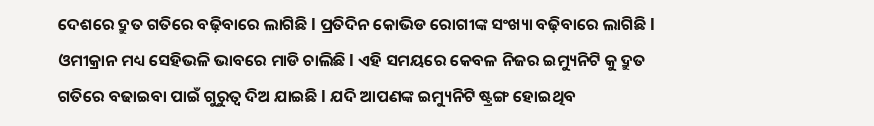ଦେଶରେ ଦ୍ରୁତ ଗତିରେ ବଢ଼ିବାରେ ଲାଗିଛି l ପ୍ରତିଦିନ କୋଭିଡ ରୋଗୀଙ୍କ ସଂଖ୍ୟା ବଢ଼ିବାରେ ଲାଗିଛି l ଓମୀକ୍ରାନ ମଧ୍ୟ ସେହିଭଳି ଭାବରେ ମାଡି ଚାଲିଛି l ଏହି ସମୟରେ କେବଳ ନିଜର ଇମ୍ୟୁନିଟି କୁ ଦ୍ରୁତ ଗତିରେ ବଢାଇବା ପାଇଁ ଗୁରୁତ୍ୱ ଦିଅ ଯାଇଛି l ଯଦି ଆପଣଙ୍କ ଇମ୍ୟୁନିଟି ଷ୍ଟ୍ରଙ୍ଗ ହୋଇଥିବ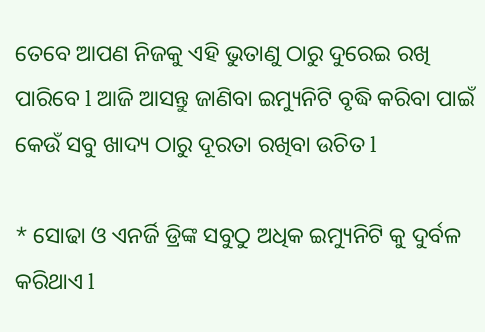ତେବେ ଆପଣ ନିଜକୁ ଏହି ଭୁତାଣୁ ଠାରୁ ଦୁରେଇ ରଖି ପାରିବେ l ଆଜି ଆସନ୍ତୁ ଜାଣିବା ଇମ୍ୟୁନିଟି ବୃଦ୍ଧି କରିବା ପାଇଁ କେଉଁ ସବୁ ଖାଦ୍ୟ ଠାରୁ ଦୂରତା ରଖିବା ଉଚିତ l

* ସୋଢା ଓ ଏନର୍ଜି ଡ୍ରିଙ୍କ ସବୁଠୁ ଅଧିକ ଇମ୍ୟୁନିଟି କୁ ଦୁର୍ବଳ କରିଥାଏ l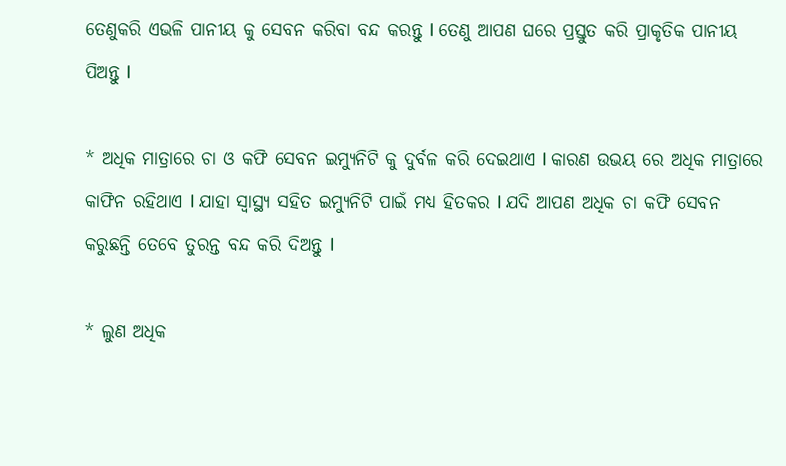ତେଣୁକରି ଏଭଳି ପାନୀୟ କୁ ସେବନ କରିବା ବନ୍ଦ କରନ୍ତୁ l ତେଣୁ ଆପଣ ଘରେ ପ୍ରସ୍ତୁତ କରି ପ୍ରାକୃତିକ ପାନୀୟ ପିଅନ୍ତୁ l

* ଅଧିକ ମାତ୍ରାରେ ଚା ଓ କଫି ସେବନ ଇମ୍ୟୁନିଟି କୁ ଦୁର୍ବଳ କରି ଦେଇଥାଏ l କାରଣ ଉଭୟ ରେ ଅଧିକ ମାତ୍ରାରେ କାଫିନ ରହିଥାଏ l ଯାହା ସ୍ୱାସ୍ଥ୍ୟ ସହିତ ଇମ୍ୟୁନିଟି ପାଇଁ ମଧ୍ୟ ହିତକର l ଯଦି ଆପଣ ଅଧିକ ଚା କଫି ସେବନ କରୁଛନ୍ତି ତେବେ ତୁରନ୍ତ ବନ୍ଦ କରି ଦିଅନ୍ତୁ l

* ଲୁଣ ଅଧିକ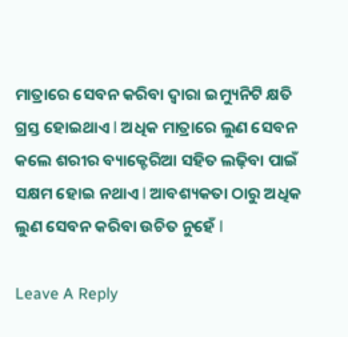ମାତ୍ରାରେ ସେବନ କରିବା ଦ୍ୱାରା ଇମ୍ୟୁନିଟି କ୍ଷତି ଗ୍ରସ୍ତ ହୋଇଥାଏ l ଅଧିକ ମାତ୍ରାରେ ଲୁଣ ସେବନ କଲେ ଶରୀର ବ୍ୟାକ୍ଟେରିଆ ସହିତ ଲଢ଼ିବା ପାଇଁ ସକ୍ଷମ ହୋଇ ନଥାଏ l ଆବଶ୍ୟକତା ଠାରୁ ଅଧିକ ଲୁଣ ସେବନ କରିବା ଉଚିତ ନୁହେଁ l

Leave A Reply